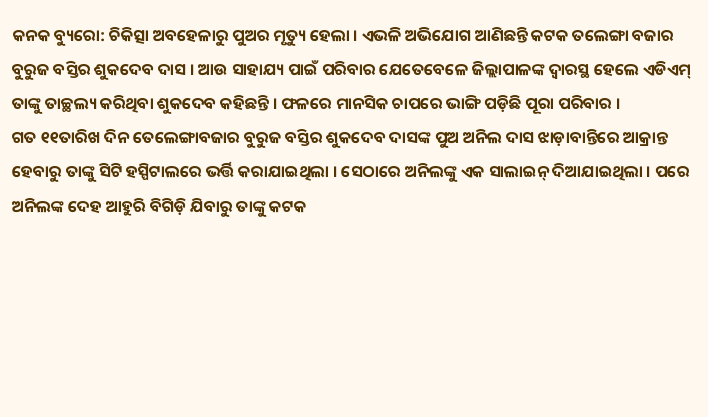କନକ ବ୍ୟୁରୋ: ଚିକିତ୍ସା ଅବହେଳାରୁ ପୁଅର ମୃତ୍ୟୁ ହେଲା । ଏଭଳି ଅଭିଯୋଗ ଆଣିଛନ୍ତି କଟକ ତଲେଙ୍ଗା ବଜାର ବୁରୁଜ ବସ୍ତିର ଶୁକଦେବ ଦାସ । ଆଉ ସାହାଯ୍ୟ ପାଇଁ ପରିବାର ଯେତେବେଳେ ଜିଲ୍ଲାପାଳଙ୍କ ଦ୍ୱାରସ୍ଥ ହେଲେ ଏଡିଏମ୍ ତାଙ୍କୁ ତାଚ୍ଛଲ୍ୟ କରିଥିବା ଶୁକଦେବ କହିଛନ୍ତି । ଫଳରେ ମାନସିକ ଚାପରେ ଭାଙ୍ଗି ପଡ଼ିଛି ପୂରା ପରିବାର ।
ଗତ ୧୧ତାରିଖ ଦିନ ତେଲେଙ୍ଗାବଜାର ବୁରୁଜ ବସ୍ତିର ଶୁକଦେବ ଦାସଙ୍କ ପୁଅ ଅନିଲ ଦାସ ଝାଡ଼ାବାନ୍ତିରେ ଆକ୍ରାନ୍ତ ହେବାରୁ ତାଙ୍କୁ ସିଟି ହସ୍ପିଟାଲରେ ଭର୍ତ୍ତି କରାଯାଇଥିଲା । ସେଠାରେ ଅନିଲଙ୍କୁ ଏକ ସାଲାଇନ୍ ଦିଆଯାଇଥିଲା । ପରେ ଅନିଲଙ୍କ ଦେହ ଆହୁରି ବିଗିଡ଼ି ଯିବାରୁ ତାଙ୍କୁ କଟକ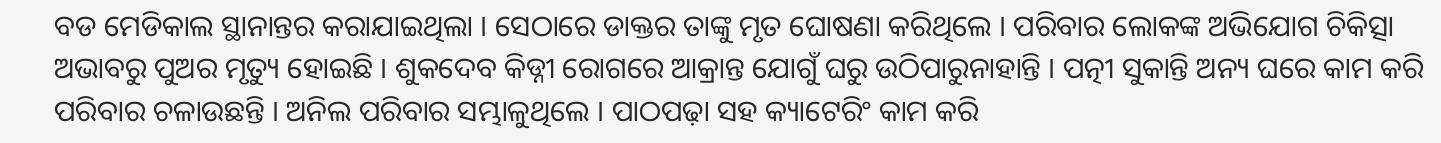ବଡ ମେଡିକାଲ ସ୍ଥାନାନ୍ତର କରାଯାଇଥିଲା । ସେଠାରେ ଡାକ୍ତର ତାଙ୍କୁ ମୃତ ଘୋଷଣା କରିଥିଲେ । ପରିବାର ଲୋକଙ୍କ ଅଭିଯୋଗ ଚିକିତ୍ସା ଅଭାବରୁ ପୁଅର ମୃତ୍ୟୁ ହୋଇଛି । ଶୁକଦେବ କିଡ୍ନୀ ରୋଗରେ ଆକ୍ରାନ୍ତ ଯୋଗୁଁ ଘରୁ ଉଠିପାରୁନାହାନ୍ତି । ପତ୍ନୀ ସୁକାନ୍ତି ଅନ୍ୟ ଘରେ କାମ କରି ପରିବାର ଚଳାଉଛନ୍ତି । ଅନିଲ ପରିବାର ସମ୍ଭାଳୁଥିଲେ । ପାଠପଢ଼ା ସହ କ୍ୟାଟେରିଂ କାମ କରି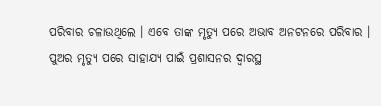ପରିବାର ଚଳାଉଥିଲେ । ଏବେ ତାଙ୍କ ମୃତ୍ୟୁ ପରେ ଅଭାବ ଅନଟନରେ ପରିବାର ।
ପୁଅର ମୃତ୍ୟୁ ପରେ ସାହାଯ୍ୟ ପାଇଁ ପ୍ରଶାସନର ଦ୍ୱାରସ୍ଥ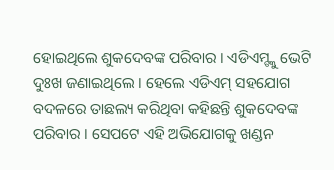ହୋଇଥିଲେ ଶୁକଦେବଙ୍କ ପରିବାର । ଏଡିଏମ୍ଙ୍କୁ ଭେଟି ଦୁଃଖ ଜଣାଇଥିଲେ । ହେଲେ ଏଡିଏମ୍ ସହଯୋଗ ବଦଳରେ ତାଛଲ୍ୟ କରିଥିବା କହିଛନ୍ତି ଶୁକଦେବଙ୍କ ପରିବାର । ସେପଟେ ଏହି ଅଭିଯୋଗକୁ ଖଣ୍ଡନ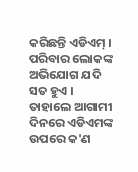କରିଛନ୍ତି ଏଡିଏମ୍ ।
ପରିବାର ଲୋକଙ୍କ ଅଭିଯୋଗ ଯଦି ସତ ହୁଏ । ତାହାଲେ ଆଗାମୀ ଦିନରେ ଏଡିଏମଙ୍କ ଉପରେ କ'ଣ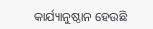କାର୍ଯ୍ୟାନୁଷ୍ଠାନ ହେଉଛି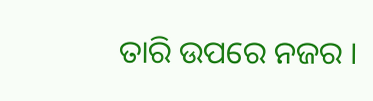ତାରି ଉପରେ ନଜର ।